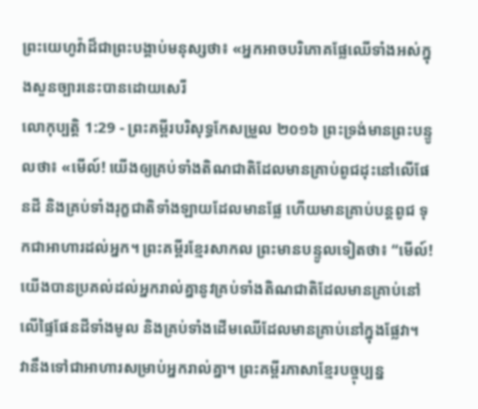ព្រះយេហូវ៉ាដ៏ជាព្រះបង្គាប់មនុស្សថា៖ «អ្នកអាចបរិភោគផ្លែឈើទាំងអស់ក្នុងសួនច្បារនេះបានដោយសេរី
លោកុប្បត្តិ 1:29 - ព្រះគម្ពីរបរិសុទ្ធកែសម្រួល ២០១៦ ព្រះទ្រង់មានព្រះបន្ទូលថា៖ «មើល៍! យើងឲ្យគ្រប់ទាំងតិណជាតិដែលមានគ្រាប់ពូជដុះនៅលើផែនដី និងគ្រប់ទាំងរុក្ខជាតិទាំងឡាយដែលមានផ្លែ ហើយមានគ្រាប់បន្តពូជ ទុកជាអាហារដល់អ្នក។ ព្រះគម្ពីរខ្មែរសាកល ព្រះមានបន្ទូលទៀតថា៖ “មើល៍! យើងបានប្រគល់ដល់អ្នករាល់គ្នានូវគ្រប់ទាំងតិណជាតិដែលមានគ្រាប់នៅលើផ្ទៃផែនដីទាំងមូល និងគ្រប់ទាំងដើមឈើដែលមានគ្រាប់នៅក្នុងផ្លែវា។ វានឹងទៅជាអាហារសម្រាប់អ្នករាល់គ្នា។ ព្រះគម្ពីរភាសាខ្មែរបច្ចុប្បន្ន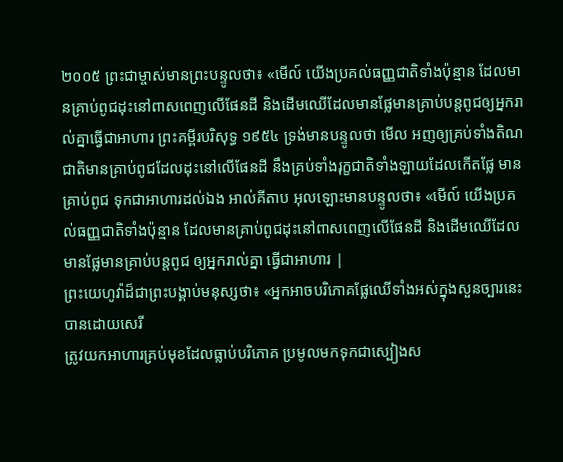២០០៥ ព្រះជាម្ចាស់មានព្រះបន្ទូលថា៖ «មើល៍ យើងប្រគល់ធញ្ញជាតិទាំងប៉ុន្មាន ដែលមានគ្រាប់ពូជដុះនៅពាសពេញលើផែនដី និងដើមឈើដែលមានផ្លែមានគ្រាប់បន្តពូជឲ្យអ្នករាល់គ្នាធ្វើជាអាហារ ព្រះគម្ពីរបរិសុទ្ធ ១៩៥៤ ទ្រង់មានបន្ទូលថា មើល អញឲ្យគ្រប់ទាំងតិណជាតិមានគ្រាប់ពូជដែលដុះនៅលើផែនដី នឹងគ្រប់ទាំងរុក្ខជាតិទាំងឡាយដែលកើតផ្លែ មានគ្រាប់ពូជ ទុកជាអាហារដល់ឯង អាល់គីតាប អុលឡោះមានបន្ទូលថា៖ «មើល៍ យើងប្រគល់ធញ្ញជាតិទាំងប៉ុន្មាន ដែលមានគ្រាប់ពូជដុះនៅពាសពេញលើផែនដី និងដើមឈើដែលមានផ្លែមានគ្រាប់បន្តពូជ ឲ្យអ្នករាល់គ្នា ធ្វើជាអាហារ |
ព្រះយេហូវ៉ាដ៏ជាព្រះបង្គាប់មនុស្សថា៖ «អ្នកអាចបរិភោគផ្លែឈើទាំងអស់ក្នុងសួនច្បារនេះបានដោយសេរី
ត្រូវយកអាហារគ្រប់មុខដែលធ្លាប់បរិភោគ ប្រមូលមកទុកជាស្បៀងស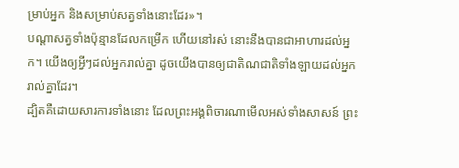ម្រាប់អ្នក និងសម្រាប់សត្វទាំងនោះដែរ»។
បណ្ដាសត្វទាំងប៉ុន្មានដែលកម្រើក ហើយនៅរស់ នោះនឹងបានជាអាហារដល់អ្នក។ យើងឲ្យអ្វីៗដល់អ្នករាល់គ្នា ដូចយើងបានឲ្យជាតិណជាតិទាំងឡាយដល់អ្នករាល់គ្នាដែរ។
ដ្បិតគឺដោយសារការទាំងនោះ ដែលព្រះអង្គពិចារណាមើលអស់ទាំងសាសន៍ ព្រះ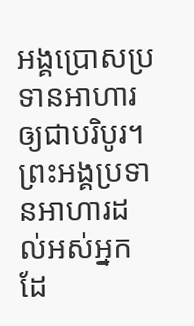អង្គប្រោសប្រទានអាហារឲ្យជាបរិបូរ។
ព្រះអង្គប្រទានអាហារដល់អស់អ្នក ដែ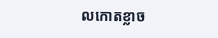លកោតខ្លាច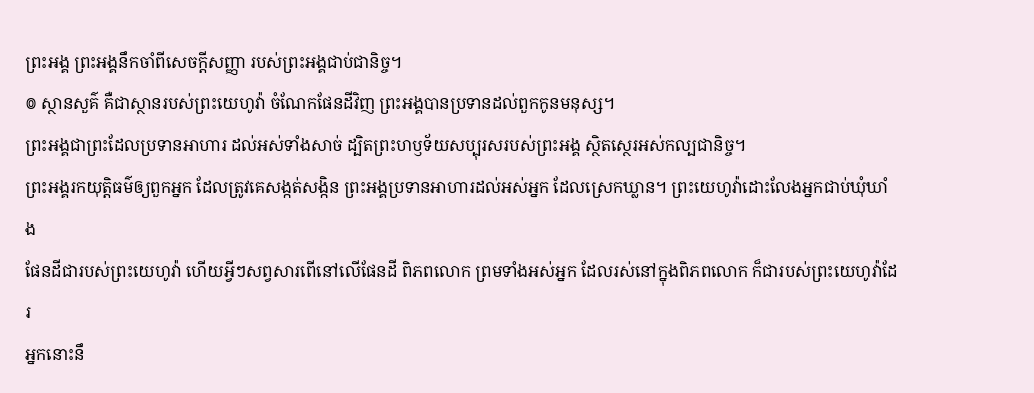ព្រះអង្គ ព្រះអង្គនឹកចាំពីសេចក្ដីសញ្ញា របស់ព្រះអង្គជាប់ជានិច្ច។
៙ ស្ថានសួគ៌ គឺជាស្ថានរបស់ព្រះយេហូវ៉ា ចំណែកផែនដីវិញ ព្រះអង្គបានប្រទានដល់ពួកកូនមនុស្ស។
ព្រះអង្គជាព្រះដែលប្រទានអាហារ ដល់អស់ទាំងសាច់ ដ្បិតព្រះហឫទ័យសប្បុរសរបស់ព្រះអង្គ ស្ថិតស្ថេរអស់កល្បជានិច្ច។
ព្រះអង្គរកយុត្តិធម៌ឲ្យពួកអ្នក ដែលត្រូវគេសង្កត់សង្កិន ព្រះអង្គប្រទានអាហារដល់អស់អ្នក ដែលស្រេកឃ្លាន។ ព្រះយេហូវ៉ាដោះលែងអ្នកជាប់ឃុំឃាំង
ផែនដីជារបស់ព្រះយេហូវ៉ា ហើយអ្វីៗសព្វសារពើនៅលើផែនដី ពិភពលោក ព្រមទាំងអស់អ្នក ដែលរស់នៅក្នុងពិភពលោក ក៏ជារបស់ព្រះយេហូវ៉ាដែរ
អ្នកនោះនឹ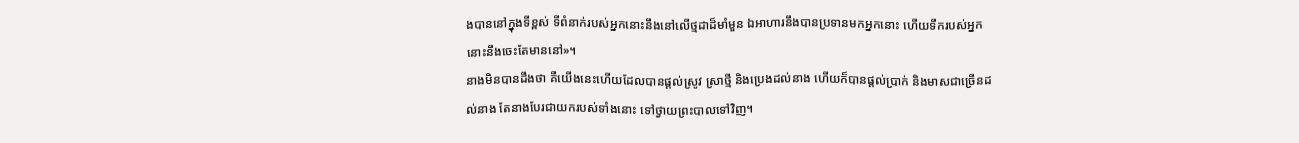ងបាននៅក្នុងទីខ្ពស់ ទីពំនាក់របស់អ្នកនោះនឹងនៅលើថ្មដាដ៏មាំមួន ឯអាហារនឹងបានប្រទានមកអ្នកនោះ ហើយទឹករបស់អ្នកនោះនឹងចេះតែមាននៅ»។
នាងមិនបានដឹងថា គឺយើងនេះហើយដែលបានផ្ដល់ស្រូវ ស្រាថ្មី និងប្រេងដល់នាង ហើយក៏បានផ្ដល់ប្រាក់ និងមាសជាច្រើនដល់នាង តែនាងបែរជាយករបស់ទាំងនោះ ទៅថ្វាយព្រះបាលទៅវិញ។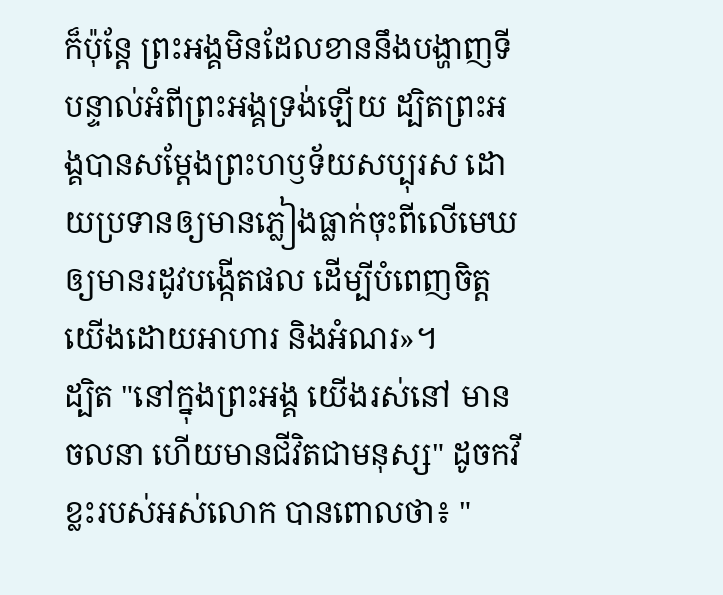ក៏ប៉ុន្តែ ព្រះអង្គមិនដែលខាននឹងបង្ហាញទីបន្ទាល់អំពីព្រះអង្គទ្រង់ឡើយ ដ្បិតព្រះអង្គបានសម្តែងព្រះហឫទ័យសប្បុរស ដោយប្រទានឲ្យមានភ្លៀងធ្លាក់ចុះពីលើមេឃ ឲ្យមានរដូវបង្កើតផល ដើម្បីបំពេញចិត្តយើងដោយអាហារ និងអំណរ»។
ដ្បិត "នៅក្នុងព្រះអង្គ យើងរស់នៅ មានចលនា ហើយមានជីវិតជាមនុស្ស" ដូចកវីខ្លះរបស់អស់លោក បានពោលថា៖ "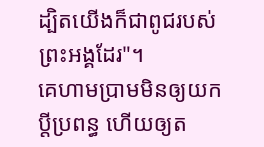ដ្បិតយើងក៏ជាពូជរបស់ព្រះអង្គដែរ"។
គេហាមប្រាមមិនឲ្យយកប្តីប្រពន្ធ ហើយឲ្យត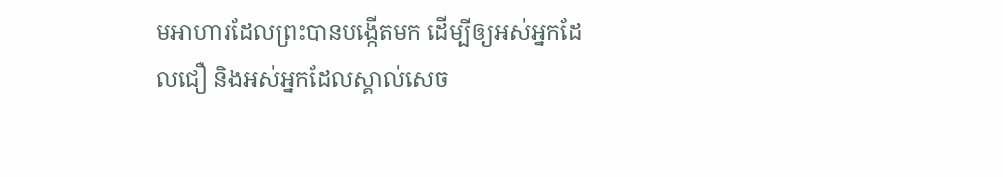មអាហារដែលព្រះបានបង្កើតមក ដើម្បីឲ្យអស់អ្នកដែលជឿ និងអស់អ្នកដែលស្គាល់សេច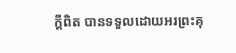ក្ដីពិត បានទទួលដោយអរព្រះគុ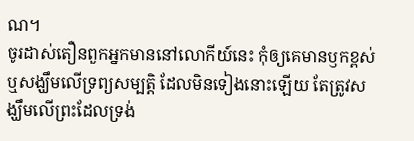ណ។
ចូរដាស់តឿនពួកអ្នកមាននៅលោកីយ៍នេះ កុំឲ្យគេមានឫកខ្ពស់ ឬសង្ឃឹមលើទ្រព្យសម្បត្តិ ដែលមិនទៀងនោះឡើយ តែត្រូវសង្ឃឹមលើព្រះដែលទ្រង់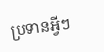ប្រទានអ្វីៗ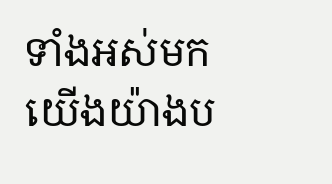ទាំងអស់មកយើងយ៉ាងប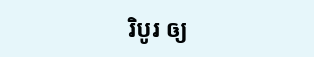រិបូរ ឲ្យ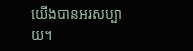យើងបានអរសប្បាយ។